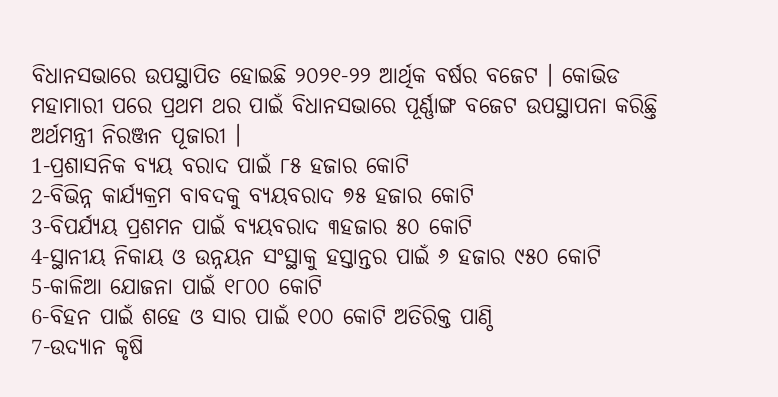ବିଧାନସଭାରେ ଉପସ୍ଥାପିତ ହୋଇଛି ୨୦୨୧-୨୨ ଆର୍ଥିକ ବର୍ଷର ବଜେଟ । କୋଭିଡ ମହାମାରୀ ପରେ ପ୍ରଥମ ଥର ପାଇଁ ବିଧାନସଭାରେ ପୂର୍ଣ୍ଣାଙ୍ଗ ବଜେଟ ଉପସ୍ଥାପନା କରିଛ୍ତି ଅର୍ଥମନ୍ତ୍ରୀ ନିରଞ୍ଜନ ପୂଜାରୀ ।
1-ପ୍ରଶାସନିକ ବ୍ୟୟ ବରାଦ ପାଇଁ ୮୫ ହଜାର କୋଟି
2-ବିଭିନ୍ନ କାର୍ଯ୍ୟକ୍ରମ ବାବଦକୁ ବ୍ୟୟବରାଦ ୭୫ ହଜାର କୋଟି
3-ବିପର୍ଯ୍ୟୟ ପ୍ରଶମନ ପାଇଁ ବ୍ୟୟବରାଦ ୩ହଜାର ୫୦ କୋଟି
4-ସ୍ଥାନୀୟ ନିକାୟ ଓ ଉନ୍ନୟନ ସଂସ୍ଥାକୁ ହସ୍ତାନ୍ତର ପାଇଁ ୬ ହଜାର ୯୫୦ କୋଟି
5-କାଳିଆ ଯୋଜନା ପାଇଁ ୧୮୦୦ କୋଟି
6-ବିହନ ପାଇଁ ଶହେ ଓ ସାର ପାଇଁ ୧୦୦ କୋଟି ଅତିରିକ୍ତ ପାଣ୍ଠି
7-ଉଦ୍ୟାନ କୃଷି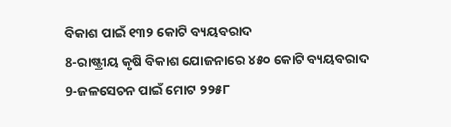ବିକାଶ ପାଇଁ ୧୩୨ କୋଟି ବ୍ୟୟବରାଦ
8-ରାଷ୍ଟ୍ରୀୟ କୃଷି ବିକାଶ ଯୋଜନାରେ ୪୫୦ କୋଟି ବ୍ୟୟବରାଦ
9-ଜଳସେଚନ ପାଇଁ ମୋଟ ୨୨୫୮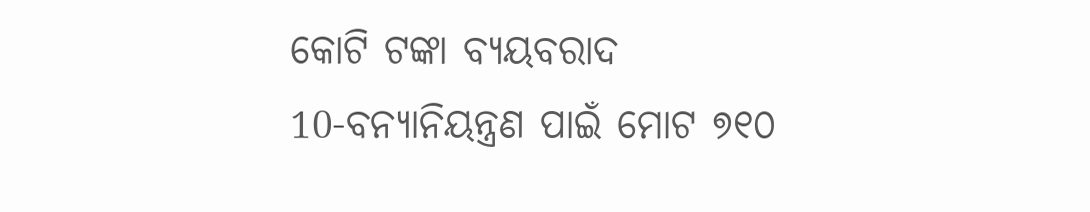କୋଟି ଟଙ୍କା ବ୍ୟୟବରାଦ
10-ବନ୍ୟାନିୟନ୍ତ୍ରଣ ପାଇଁ ମୋଟ ୭୧୦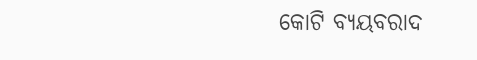କୋଟି ବ୍ୟୟବରାଦ